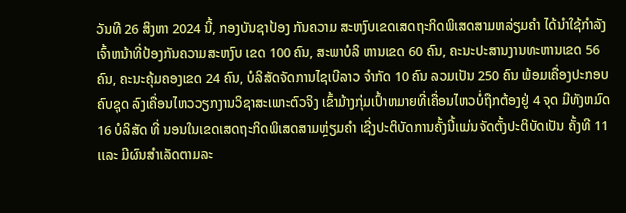ວັນທີ 26 ສິງຫາ 2024 ນີ້, ກອງບັນຊາປ້ອງ ກັນຄວາມ ສະຫງົບເຂດເສດຖະກິດພິເສດສາມຫລ່ຽມຄໍາ ໄດ້ນໍາໃຊ້ກໍາລັງເຈົ້າຫນ້າທີ່ປ້ອງກັນຄວາມສະຫງົບ ເຂດ 100 ຄົນ, ສະພາບໍລິ ຫານເຂດ 60 ຄົນ, ຄະນະປະສານງານທະຫານເຂດ 56 ຄົນ, ຄະນະຄຸ້ມຄອງເຂດ 24 ຄົນ, ບໍລິສັດຈັດການໄຊເບີລາວ ຈໍາກັດ 10 ຄົນ ລວມເປັນ 250 ຄົນ ພ້ອມເຄື່ອງປະກອບຄົບຊຸດ ລົງເຄື່ອນໄຫວວຽກງານວິຊາສະເພາະຕົວຈິງ ເຂົ້າມ້າງກຸ່ມເປົ້າຫມາຍທີ່ເຄື່ອນໄຫວບໍ່ຖືກຕ້ອງຢູ່ 4 ຈຸດ ມີທັງຫມົດ 16 ບໍລິສັດ ທີ່ ນອນໃນເຂດເສດຖະກິດພິເສດສາມຫຼ່ຽມຄໍາ ເຊີ່ງປະຕິບັດການຄັ້ງນີ້ເເມ່ນຈັດຕັ້ງປະຕິບັດເປັນ ຄັ້ງທີ 11 ເເລະ ມີຜົນສໍາເລັດຕາມລະ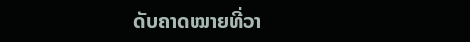ດັບຄາດໝາຍທີ່ວາ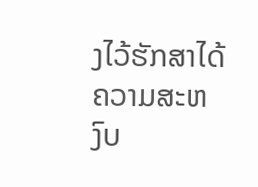ງໄວ້ຮັກສາໄດ້ຄວາມສະຫງົບ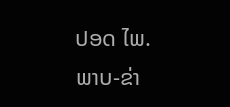ປອດ ໄພ.
ພາບ-ຂ່າ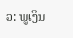ວ: ພູເງິນ